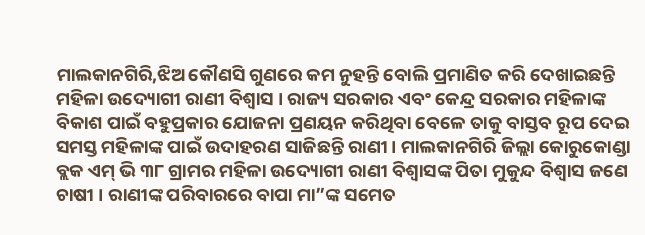ମାଲକାନଗିରି,ଝିଅ କୌଣସି ଗୁଣରେ କମ ନୁହନ୍ତି ବୋଲି ପ୍ରମାଣିତ କରି ଦେଖାଇଛନ୍ତି ମହିଳା ଉଦ୍ୟୋଗୀ ରାଣୀ ବିଶ୍ଵାସ । ରାଜ୍ୟ ସରକାର ଏବଂ କେନ୍ଦ୍ର ସରକାର ମହିଳାଙ୍କ ବିକାଶ ପାଇଁ ବହୁପ୍ରକାର ଯୋଜନା ପ୍ରଣୟନ କରିଥିବା ବେଳେ ତାକୁ ବାସ୍ତବ ରୂପ ଦେଇ ସମସ୍ତ ମହିଳାଙ୍କ ପାଇଁ ଉଦାହରଣ ସାଜିଛନ୍ତି ରାଣୀ । ମାଲକାନଗିରି ଜିଲ୍ଲା କୋରୁକୋଣ୍ଡା ବ୍ଲକ ଏମ୍ ଭି ୩୮ ଗ୍ରାମର ମହିଳା ଉଦ୍ୟୋଗୀ ରାଣୀ ବିଶ୍ଵାସଙ୍କ ପିତା ମୁକୁନ୍ଦ ବିଶ୍ଵାସ ଜଣେ ଚାଷୀ । ରାଣୀଙ୍କ ପରିବାରରେ ବାପା ମା”ଙ୍କ ସମେତ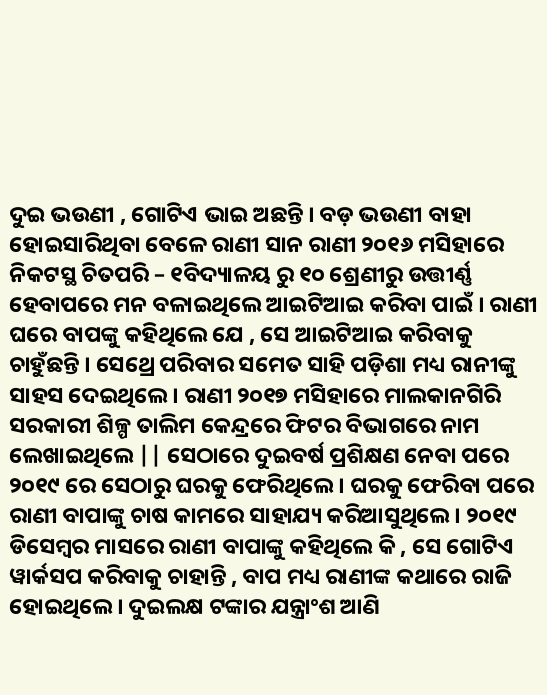ଦୁଇ ଭଉଣୀ , ଗୋଟିଏ ଭାଇ ଅଛନ୍ତି । ବଡ଼ ଭଉଣୀ ବାହା ହୋଇସାରିଥିବା ବେଳେ ରାଣୀ ସାନ ରାଣୀ ୨୦୧୬ ମସିହାରେ ନିକଟସ୍ଥ ଚିତପରି – ୧ବିଦ୍ୟାଳୟ ରୁ ୧୦ ଶ୍ରେଣୀରୁ ଉତ୍ତୀର୍ଣ୍ଣ ହେବାପରେ ମନ ବଳାଇଥିଲେ ଆଇଟିଆଇ କରିବା ପାଇଁ । ରାଣୀ ଘରେ ବାପଙ୍କୁ କହିଥିଲେ ଯେ , ସେ ଆଇଟିଆଇ କରିବାକୁ ଚାହୁଁଛନ୍ତି । ସେଥ୍ରେ ପରିବାର ସମେତ ସାହି ପଡ଼ିଶା ମଧ୍ୟ ରାନୀଙ୍କୁ ସାହସ ଦେଇଥିଲେ । ରାଣୀ ୨୦୧୭ ମସିହାରେ ମାଲକାନଗିରି ସରକାରୀ ଶିଳ୍ପ ତାଲିମ କେନ୍ଦ୍ରରେ ଫିଟର ବିଭାଗରେ ନାମ ଲେଖାଇଥିଲେ || ସେଠାରେ ଦୁଇବର୍ଷ ପ୍ରଶିକ୍ଷଣ ନେବା ପରେ ୨୦୧୯ ରେ ସେଠାରୁ ଘରକୁ ଫେରିଥିଲେ । ଘରକୁ ଫେରିବା ପରେ ରାଣୀ ବାପାଙ୍କୁ ଚାଷ କାମରେ ସାହାଯ୍ୟ କରିଆସୁଥିଲେ । ୨୦୧୯ ଡିସେମ୍ବର ମାସରେ ରାଣୀ ବାପାଙ୍କୁ କହିଥିଲେ କି , ସେ ଗୋଟିଏ ୱାର୍କସପ କରିବାକୁ ଚାହାନ୍ତି , ବାପ ମଧ୍ୟ ରାଣୀଙ୍କ କଥାରେ ରାଜି ହୋଇଥିଲେ । ଦୁଇଲକ୍ଷ ଟଙ୍କାର ଯନ୍ତ୍ରାଂଶ ଆଣି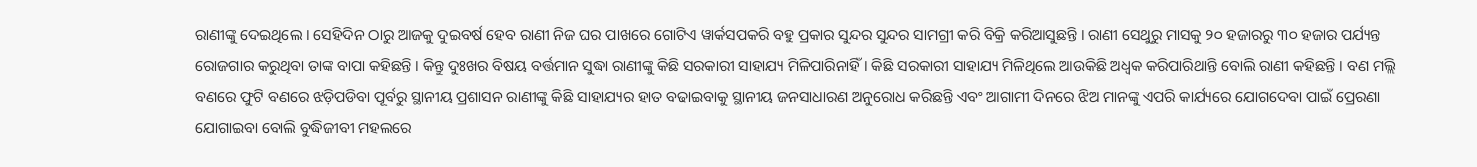ରାଣୀଙ୍କୁ ଦେଇଥିଲେ । ସେହିଦିନ ଠାରୁ ଆଜକୁ ଦୁଇବର୍ଷ ହେବ ରାଣୀ ନିଜ ଘର ପାଖରେ ଗୋଟିଏ ୱାର୍କସପକରି ବହୁ ପ୍ରକାର ସୁନ୍ଦର ସୁନ୍ଦର ସାମଗ୍ରୀ କରି ବିକ୍ରି କରିଆସୁଛନ୍ତି । ରାଣୀ ସେଥୁରୁ ମାସକୁ ୨୦ ହଜାରରୁ ୩୦ ହଜାର ପର୍ଯ୍ୟନ୍ତ ରୋଜଗାର କରୁଥିବା ତାଙ୍କ ବାପା କହିଛନ୍ତି । କିନ୍ତୁ ଦୁଃଖର ବିଷୟ ବର୍ତ୍ତମାନ ସୁଦ୍ଧା ରାଣୀଙ୍କୁ କିଛି ସରକାରୀ ସାହାଯ୍ୟ ମିଳିପାରିନାହିଁ । କିଛି ସରକାରୀ ସାହାଯ୍ୟ ମିଳିଥିଲେ ଆଉକିଛି ଅଧ୍ଵକ କରିପାରିଥାନ୍ତି ବୋଲି ରାଣୀ କହିଛନ୍ତି । ବଣ ମଲ୍ଲି ବଣରେ ଫୁଟି ବଣରେ ଝଡ଼ିପଡିବା ପୂର୍ବରୁ ସ୍ଥାନୀୟ ପ୍ରଶାସନ ରାଣୀଙ୍କୁ କିଛି ସାହାଯ୍ୟର ହାତ ବଢାଇବାକୁ ସ୍ଥାନୀୟ ଜନସାଧାରଣ ଅନୁରୋଧ କରିଛନ୍ତି ଏବଂ ଆଗାମୀ ଦିନରେ ଝିଅ ମାନଙ୍କୁ ଏପରି କାର୍ଯ୍ୟରେ ଯୋଗଦେବା ପାଇଁ ପ୍ରେରଣା ଯୋଗାଇବା ବୋଲି ବୁଦ୍ଧିଜୀବୀ ମହଲରେ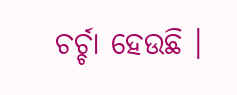ଚର୍ଚ୍ଚା ହେଉଛି ।